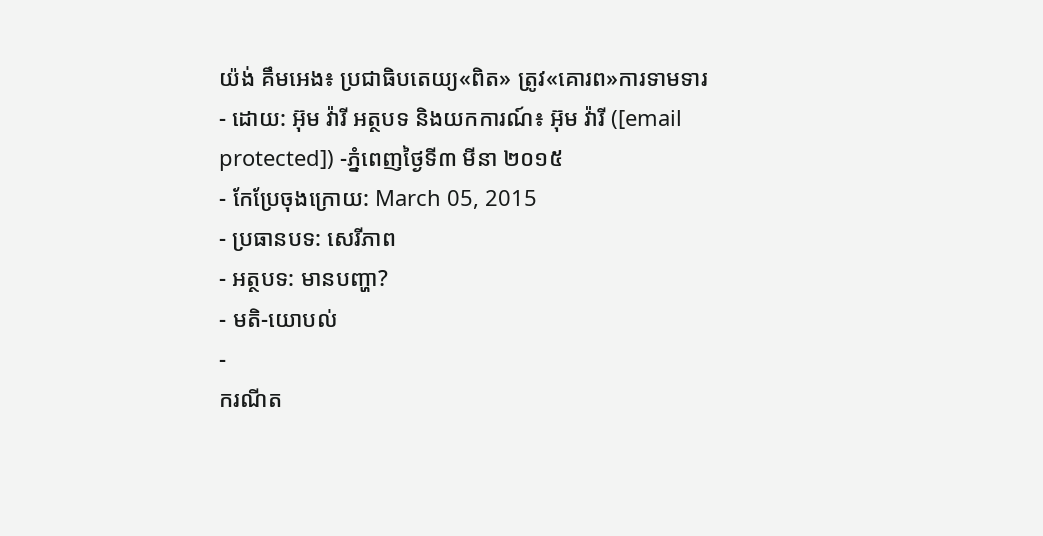យ៉ង់ គឹមអេង៖ ប្រជាធិបតេយ្យ«ពិត» ត្រូវ«គោរព»ការទាមទារ
- ដោយ: អ៊ុម វ៉ារី អត្ថបទ និងយកការណ៍៖ អ៊ុម វ៉ារី ([email protected]) -ភ្នំពេញថ្ងៃទី៣ មីនា ២០១៥
- កែប្រែចុងក្រោយ: March 05, 2015
- ប្រធានបទ: សេរីភាព
- អត្ថបទ: មានបញ្ហា?
- មតិ-យោបល់
-
ករណីត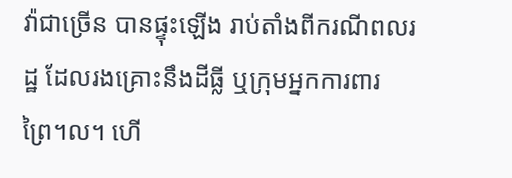វ៉ាជាច្រើន បានផ្ទុះឡើង រាប់តាំងពីករណីពលរដ្ឋ ដែលរងគ្រោះនឹងដីធ្លី ឬក្រុមអ្នកការពារព្រៃ។ល។ ហើ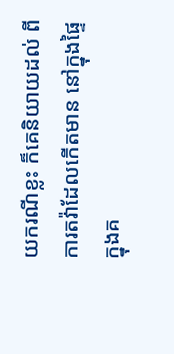យករណីខ្លះ ក៏គេនិយាយដល់ ពីការតវ៉ាដែលកើតមាន នៅក្នុងផ្ទៃក្នុងគ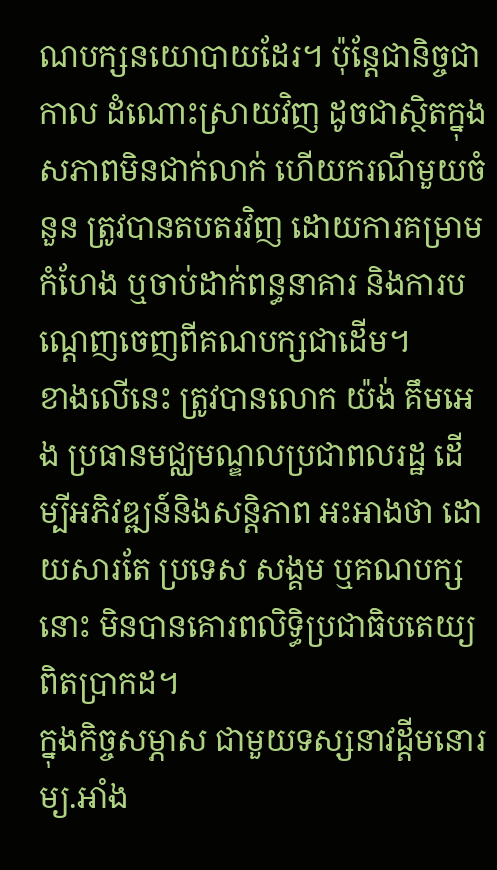ណបក្សនយោបាយដែរ។ ប៉ុន្តែជានិច្ចជាកាល ដំណោះស្រាយវិញ ដូចជាស្ថិតក្នុងសភាពមិនជាក់លាក់ ហើយករណីមួយចំនួន ត្រូវបានតបតរវិញ ដោយការគម្រាមកំហែង ឬចាប់ដាក់ពន្ធនាគារ និងការបណ្ដេញចេញពីគណបក្សជាដើម។
ខាងលើនេះ ត្រូវបានលោក យ៉ង់ គឹមអេង ប្រធានមជ្ឈមណ្ឌលប្រជាពលរដ្ឋ ដើម្បីអភិវឌ្ឍន៍និងសន្តិភាព អះអាងថា ដោយសារតែ ប្រទេស សង្គម ឬគណបក្សនោះ មិនបានគោរពលិទ្ធិប្រជាធិបតេយ្យ ពិតប្រាកដ។
ក្នុងកិច្ចសម្ភាស ជាមួយទស្សនាវដ្តីមនោរម្យ.អាំង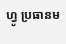ហ្វូ ប្រធានម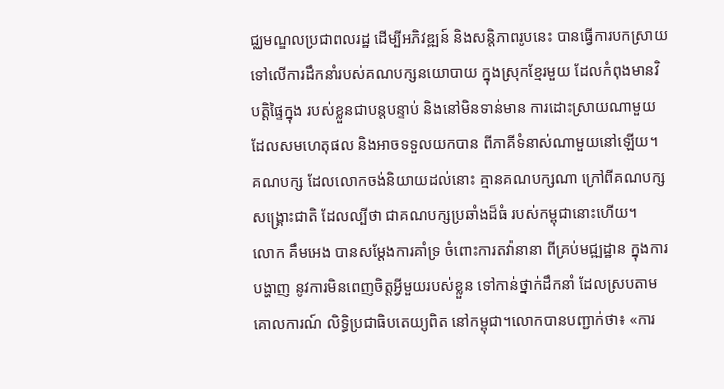ជ្ឈមណ្ឌលប្រជាពលរដ្ឋ ដើម្បីអភិវឌ្ឍន៍ និងសន្តិភាពរូបនេះ បានធ្វើការបកស្រាយ ទៅលើការដឹកនាំរបស់គណបក្សនយោបាយ ក្នុងស្រុកខ្មែរមួយ ដែលកំពុងមានវិបត្តិផ្ទៃក្នុង របស់ខ្លួនជាបន្តបន្ទាប់ និងនៅមិនទាន់មាន ការដោះស្រាយណាមួយ ដែលសមហេតុផល និងអាចទទួលយកបាន ពីភាគីទំនាស់ណាមួយនៅឡើយ។ គណបក្ស ដែលលោកចង់និយាយដល់នោះ គ្មានគណបក្សណា ក្រៅពីគណបក្សសង្គ្រោះជាតិ ដែលល្បីថា ជាគណបក្សប្រឆាំងដ៏ធំ របស់កម្ពុជានោះហើយ។
លោក គឹមអេង បានសម្ដែងការគាំទ្រ ចំពោះការតវ៉ានានា ពីគ្រប់មជ្ឍដ្ឋាន ក្នុងការបង្ហាញ នូវការមិនពេញចិត្តអ្វីមួយរបស់ខ្លួន ទៅកាន់ថ្នាក់ដឹកនាំ ដែលស្របតាមគោលការណ៍ លិទ្ធិប្រជាធិបតេយ្យពិត នៅកម្ពុជា។លោកបានបញ្ជាក់ថា៖ «ការ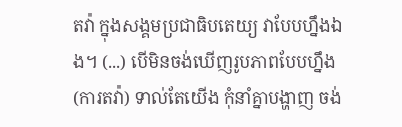តវ៉ា ក្នុងសង្គមប្រជាធិបតេយ្យ វាបែបហ្នឹងឯង។ (...) បើមិនចង់ឃើញរូបភាពបែបហ្នឹង (ការតវ៉ា) ទាល់តែយើង កុំនាំគ្នាបង្ហាញ ចង់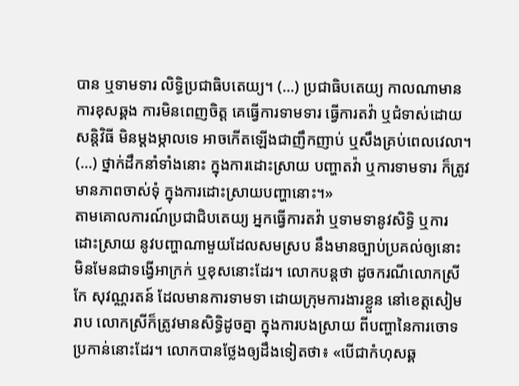បាន ឬទាមទារ លិទ្ធិប្រជាធិបតេយ្យ។ (...) ប្រជាធិបតេយ្យ កាលណាមានការខុសឆ្គង ការមិនពេញចិត្ត គេធ្វើការទាមទារ ធ្វើការតវ៉ា ឬជំទាស់ដោយសន្តិវិធី មិនម្តងម្កាលទេ អាចកើតឡើងជាញឹកញាប់ ឬសឹងគ្រប់ពេលវេលា។ (...) ថ្នាក់ដឹកនាំទាំងនោះ ក្នុងការដោះស្រាយ បញ្ហាតវ៉ា ឬការទាមទារ ក៏ត្រូវមានភាពចាស់ទុំ ក្នុងការដោះស្រាយបញ្ហានោះ។»
តាមគោលការណ៍ប្រជាជិបតេយ្យ អ្នកធ្វើការតវ៉ា ឬទាមទានូវសិទ្ធិ ឬការដោះស្រាយ នូវបញ្ហាណាមួយដែលសមស្រប នឹងមានច្បាប់ប្រគល់ឲ្យនោះ មិនមែនជាទង្វើអាក្រក់ ឬខុសនោះដែរ។ លោកបន្តថា ដូចករណីលោកស្រី កែ សុវណ្ណរតន៍ ដែលមានការទាមទា ដោយក្រុមការងារខ្លួន នៅខេត្តសៀមរាប លោកស្រីក៏ត្រូវមានសិទ្ធិដូចគ្នា ក្នុងការបងស្រាយ ពីបញ្ហានៃការចោទប្រកាន់នោះដែរ។ លោកបានថ្លែងឲ្យដឹងទៀតថា៖ «បើជាកំហុសឆ្គ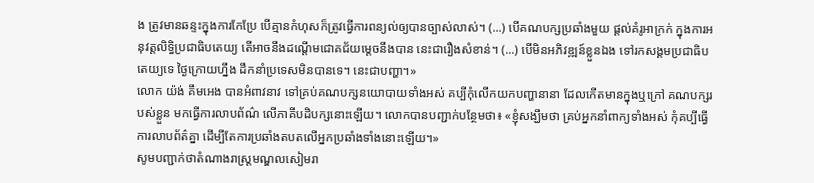ង ត្រូវមានឆន្ទះក្នុងការកែប្រែ បើគ្មានកំហុសក៏ត្រូវធ្វើការពន្យល់ឲ្យបានច្បាស់លាស់។ (...) បើគណបក្សប្រឆាំងមួយ ផ្តល់គំរូអាក្រក់ ក្នុងការអនុវត្តលិទ្ធិប្រជាធិបតេយ្យ តើអាចនឹងដណ្តើមជោគជ័យម្តេចនឹងបាន នេះជារឿងសំខាន់។ (...) បើមិនអភិវឌ្ឍន៍ខ្លួនឯង ទៅរកសង្គមប្រជាធិបតេយ្យទេ ថ្ងៃក្រោយហ្នឹង ដឹកនាំប្រទេសមិនបានទេ។ នេះជាបញ្ហា។»
លោក យ៉ង់ គឹមអេង បានអំពាវនាវ ទៅគ្រប់គណបក្សនយោបាយទាំងអស់ គប្បីកុំលើកយកបញ្ហានានា ដែលកើតមានក្នុងឬក្រៅ គណបក្សរបស់ខ្លួន មកធ្វើការលាបព័ណ៌ លើភាគីបដិបក្សនោះឡើយ។ លោកបានបញ្ជាក់បន្ថែមថា៖ «ខ្ញុំសង្ឃឹមថា គ្រប់អ្នកនាំពាក្យទាំងអស់ កុំគប្បីធ្វើការលាបព័ត៌គ្នា ដើម្បីតែការប្រឆាំងតបតលើអ្នកប្រឆាំងទាំងនោះឡើយ។»
សូមបញ្ជាក់ថាតំណាងរាស្រ្តមណ្ឌលសៀមរា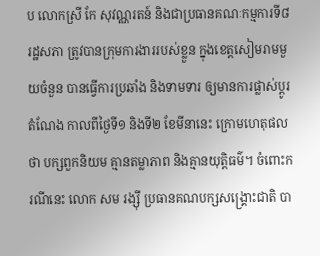ប លោកស្រី កែ សុវណ្ណរតន៍ និងជាប្រធានគណៈកម្មការទី៨រដ្ឋសភា ត្រូវបានក្រុមការងាររបស់ខ្លួន ក្នុងខេត្តសៀមរាមមួយចំនួន បានធ្វើការប្រឆាំង និងទាមទារ ឲ្យមានការផ្លាស់ប្តូរតំណែង កាលពីថ្ងៃទី១ និងទី២ ខែមីនានេះ ក្រោមហេតុផលថា បក្សពួកនិយម គ្មានតម្លាភាព និងគ្មានយុត្តិធម៌។ ចំពោះករណីនេះ លោក សម រង្ស៊ី ប្រធានគណបក្សសង្គ្រោះជាតិ បា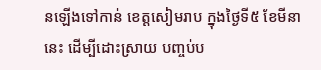នឡើងទៅកាន់ ខេត្តសៀមរាប ក្នុងថ្ងៃទី៥ ខែមីនានេះ ដើម្បីដោះស្រាយ បញ្ចប់ប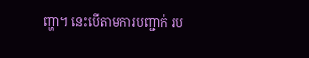ញ្ហា។ នេះបើតាមការបញ្ជាក់ រប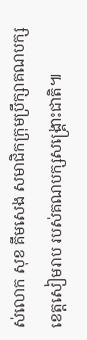ស់លោក សុខ គឹមសេង សមាជិកក្រុមប្រឹក្សាគណបក្ស ខេត្តសៀមរាប របស់គណបក្សសង្គ្រោះជាតិ៕